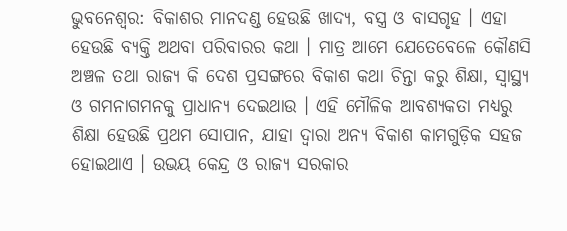ଭୁବନେଶ୍ୱର: ବିକାଶର ମାନଦଣ୍ଡ ହେଉଛି ଖାଦ୍ୟ, ବସ୍ତ୍ର ଓ ବାସଗୃହ । ଏହା ହେଉଛି ବ୍ୟକ୍ତି ଅଥବା ପରିବାରର କଥା । ମାତ୍ର ଆମେ ଯେତେବେଳେ କୌଣସି ଅଞ୍ଚଳ ତଥା ରାଜ୍ୟ କି ଦେଶ ପ୍ରସଙ୍ଗରେ ବିକାଶ କଥା ଚିନ୍ତା କରୁ ଶିକ୍ଷା, ସ୍ୱାସ୍ଥ୍ୟ ଓ ଗମନାଗମନକୁ ପ୍ରାଧାନ୍ୟ ଦେଇଥାଉ । ଏହି ମୌଳିକ ଆବଶ୍ୟକତା ମଧ୍ୟରୁ ଶିକ୍ଷା ହେଉଛି ପ୍ରଥମ ସୋପାନ, ଯାହା ଦ୍ୱାରା ଅନ୍ୟ ବିକାଶ କାମଗୁଡ଼ିକ ସହଜ ହୋଇଥାଏ । ଉଭୟ କେନ୍ଦ୍ର ଓ ରାଜ୍ୟ ସରକାର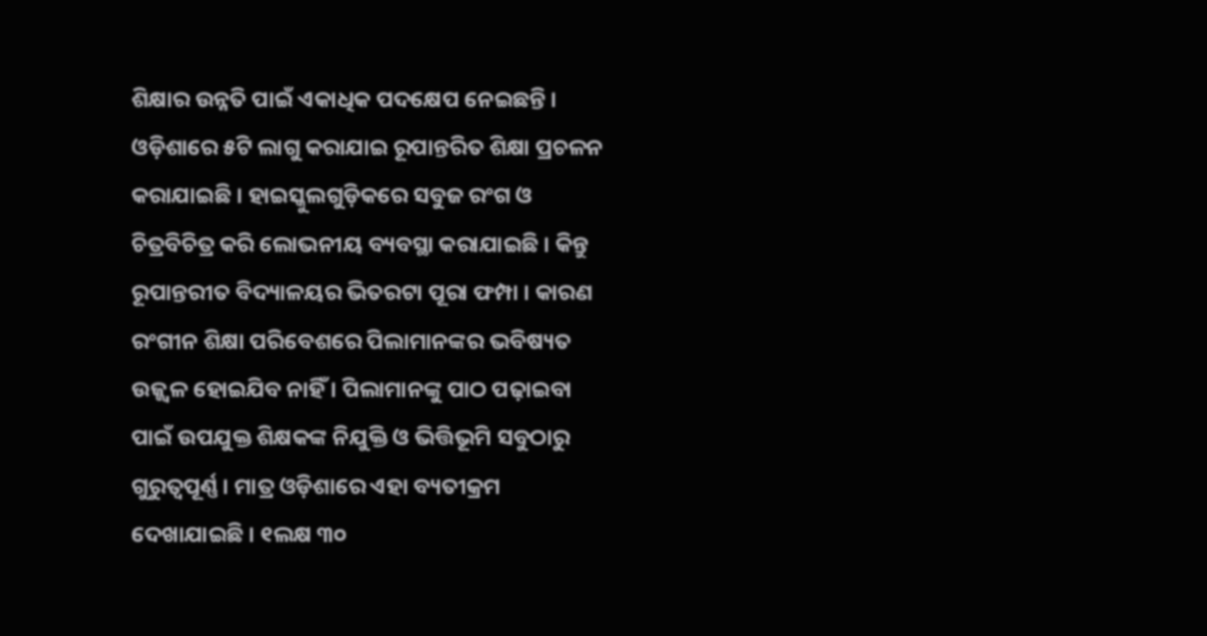ଶିକ୍ଷାର ଉନ୍ନତି ପାଇଁ ଏକାଧିକ ପଦକ୍ଷେପ ନେଇଛନ୍ତି । ଓଡ଼ିଶାରେ ୫ଟି ଲାଗୁ କରାଯାଇ ରୂପାନ୍ତରିତ ଶିକ୍ଷା ପ୍ରଚଳନ କରାଯାଇଛି । ହାଇସ୍କୁଲଗୁଡ଼ିକରେ ସବୁଜ ରଂଗ ଓ ଚିତ୍ରବିଚିତ୍ର କରି ଲୋଭନୀୟ ବ୍ୟବସ୍ଥା କରାଯାଇଛି । କିନ୍ତୁ ରୂପାନ୍ତରୀତ ବିଦ୍ୟାଳୟର ଭିତରଟା ପୂରା ଫମ୍ପା । କାରଣ ରଂଗୀନ ଶିକ୍ଷା ପରିବେଶରେ ପିଲାମାନଙ୍କର ଭବିଷ୍ୟତ ଉଜ୍ଜ୍ୱଳ ହୋଇଯିବ ନାହିଁ । ପିଲାମାନଙ୍କୁ ପାଠ ପଢ଼ାଇବା ପାଇଁ ଉପଯୁକ୍ତ ଶିକ୍ଷକଙ୍କ ନିଯୁକ୍ତି ଓ ଭିତ୍ତିଭୂମି ସବୁଠାରୁ ଗୁରୁତ୍ୱପୂର୍ଣ୍ଣ । ମାତ୍ର ଓଡ଼ିଶାରେ ଏହା ବ୍ୟତୀକ୍ରମ ଦେଖାଯାଇଛି । ୧ଲକ୍ଷ ୩୦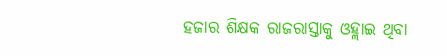ହଜାର ଶିକ୍ଷକ ରାଜରାସ୍ତାକୁ ଓହ୍ଲାଇ ଥିବା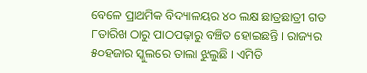ବେଳେ ପ୍ରାଥମିକ ବିଦ୍ୟାଳୟର ୪୦ ଲକ୍ଷ ଛାତ୍ରଛାତ୍ରୀ ଗତ ୮ତାରିଖ ଠାରୁ ପାଠପଢ଼ାରୁ ବଞ୍ଚିତ ହୋଇଛନ୍ତି । ରାଜ୍ୟର ୫୦ହଜାର ସ୍କୁଲରେ ତାଲା ଝୁଲୁଛି । ଏମିତି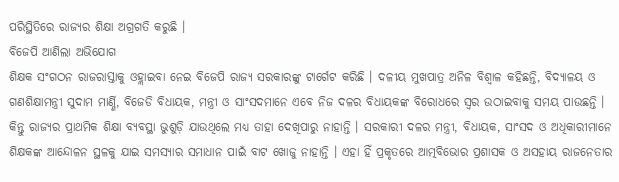ପରିସ୍ଥିତିରେ ରାଜ୍ୟର ଶିକ୍ଷା ଅଗ୍ରଗତି କରୁଛି ।
ବିଜେପି ଆଣିଲା ଅଭିଯୋଗ
ଶିକ୍ଷକ ସଂଗଠନ ରାଜରାସ୍ତାକୁ ଓହ୍ଲାଇବା ନେଇ ବିଜେପି ରାଜ୍ୟ ସରକାରଙ୍କୁ ଟାର୍ଗେଟ କରିଛି । ଦଳୀୟ ମୁଖପାତ୍ର ଅନିଳ ବିଶ୍ୱାଳ କହିଛନ୍ତି, ବିଦ୍ୟାଳୟ ଓ ଗଣଶିକ୍ଷାମନ୍ତ୍ରୀ ସୁଦାମ ମାର୍ଣ୍ଣି, ବିଜେଡି ବିଧାୟକ, ମନ୍ତ୍ରୀ ଓ ସାଂସଦମାନେ ଏବେ ନିଜ ଦଳର ବିଧାୟକଙ୍କ ବିରୋଧରେ ସ୍ୱର ଉଠାଇବାକୁ ସମୟ ପାଉଛନ୍ତି । କିନ୍ତୁ ରାଜ୍ୟର ପ୍ରାଥମିକ ଶିକ୍ଷା ବ୍ୟବସ୍ଥା ଭୁଶୁଡ଼ି ଯାଉଥିଲେ ମଧ୍ୟ ତାହା ଦେଖିପାରୁ ନାହାନ୍ତି । ସରକାରୀ ଦଳର ମନ୍ତ୍ରୀ, ବିଧାୟକ, ସାଂସଦ ଓ ଅଧିକାରୀମାନେ ଶିକ୍ଷକଙ୍କ ଆନ୍ଦୋଳନ ସ୍ଥଳକୁ ଯାଇ ସମସ୍ୟାର ସମାଧାନ ପାଇଁ ବାଟ ଖୋଜୁ ନାହାନ୍ତି । ଏହା ହିଁ ପ୍ରକୃତରେ ଆତ୍ମବିଭୋର ପ୍ରଶାସକ ଓ ଅସହାୟ ରାଜନେତାର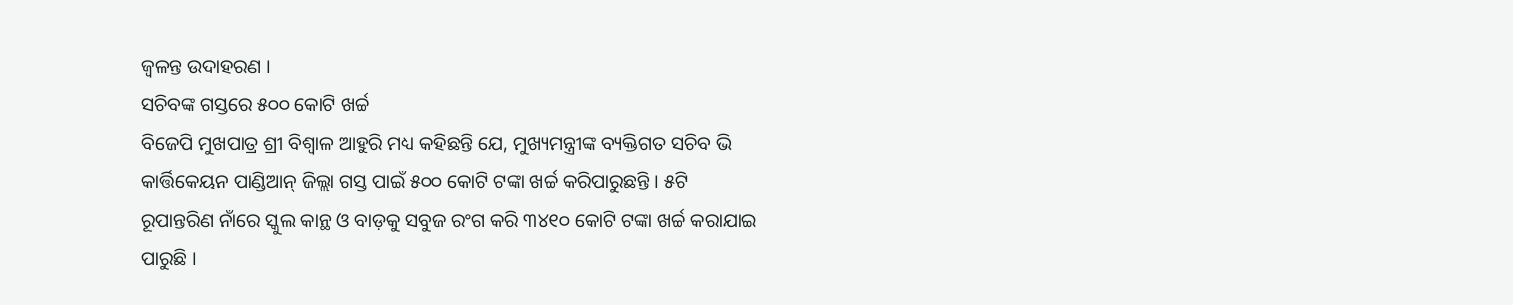ଜ୍ୱଳନ୍ତ ଉଦାହରଣ ।
ସଚିବଙ୍କ ଗସ୍ତରେ ୫୦୦ କୋଟି ଖର୍ଚ୍ଚ
ବିଜେପି ମୁଖପାତ୍ର ଶ୍ରୀ ବିଶ୍ୱାଳ ଆହୁରି ମଧ୍ୟ କହିଛନ୍ତି ଯେ, ମୁଖ୍ୟମନ୍ତ୍ରୀଙ୍କ ବ୍ୟକ୍ତିଗତ ସଚିବ ଭି କାର୍ତ୍ତିକେୟନ ପାଣ୍ଡିଆନ୍ ଜିଲ୍ଲା ଗସ୍ତ ପାଇଁ ୫୦୦ କୋଟି ଟଙ୍କା ଖର୍ଚ୍ଚ କରିପାରୁଛନ୍ତି । ୫ଟି ରୂପାନ୍ତରିଣ ନାଁରେ ସ୍କୁଲ କାନ୍ଥ ଓ ବାଡ଼କୁ ସବୁଜ ରଂଗ କରି ୩୪୧୦ କୋଟି ଟଙ୍କା ଖର୍ଚ୍ଚ କରାଯାଇ ପାରୁଛି ।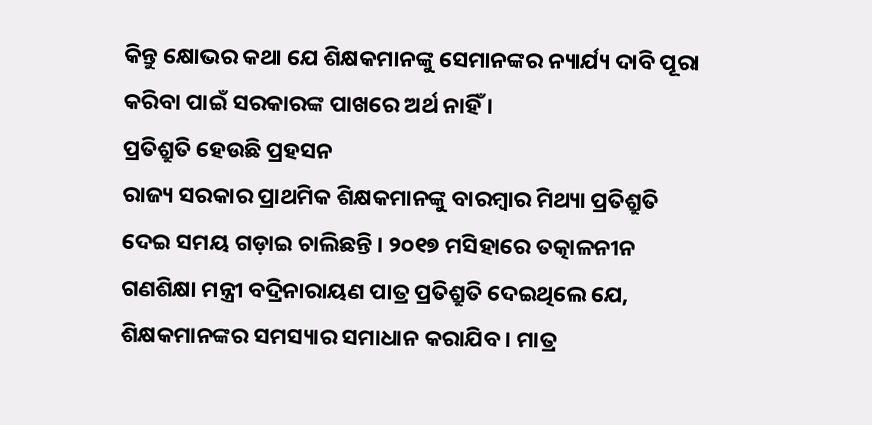କିନ୍ତୁ କ୍ଷୋଭର କଥା ଯେ ଶିକ୍ଷକମାନଙ୍କୁ ସେମାନଙ୍କର ନ୍ୟାର୍ଯ୍ୟ ଦାବି ପୂରା କରିବା ପାଇଁ ସରକାରଙ୍କ ପାଖରେ ଅର୍ଥ ନାହିଁ ।
ପ୍ରତିଶ୍ରୁତି ହେଉଛି ପ୍ରହସନ
ରାଜ୍ୟ ସରକାର ପ୍ରାଥମିକ ଶିକ୍ଷକମାନଙ୍କୁ ବାରମ୍ବାର ମିଥ୍ୟା ପ୍ରତିଶ୍ରୁତି ଦେଇ ସମୟ ଗଡ଼ାଇ ଚାଲିଛନ୍ତି । ୨୦୧୭ ମସିହାରେ ତତ୍କାଳନୀନ ଗଣଶିକ୍ଷା ମନ୍ତ୍ରୀ ବଦ୍ରିନାରାୟଣ ପାତ୍ର ପ୍ରତିଶ୍ରୁତି ଦେଇଥିଲେ ଯେ, ଶିକ୍ଷକମାନଙ୍କର ସମସ୍ୟାର ସମାଧାନ କରାଯିବ । ମାତ୍ର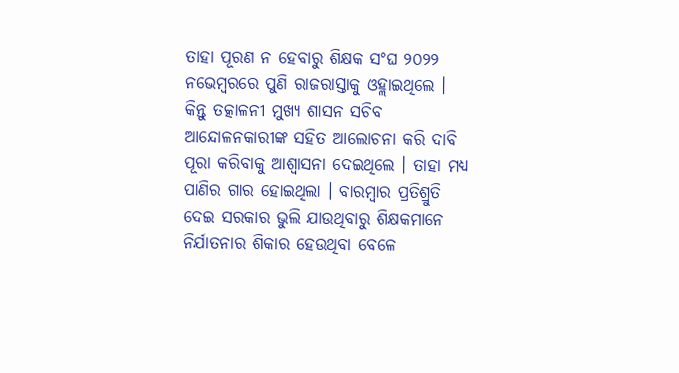ତାହା ପୂରଣ ନ ହେବାରୁ ଶିକ୍ଷକ ସଂଘ ୨୦୨୨ ନଭେମ୍ବରରେ ପୁଣି ରାଜରାସ୍ତାକୁ ଓହ୍ଲାଇଥିଲେ । କିନ୍ତୁ ତତ୍କାଳନୀ ମୁଖ୍ୟ ଶାସନ ସଚିବ ଆନ୍ଦୋଳନକାରୀଙ୍କ ସହିତ ଆଲୋଚନା କରି ଦାବି ପୂରା କରିବାକୁ ଆଶ୍ୱାସନା ଦେଇଥିଲେ । ତାହା ମଧ୍ୟ ପାଣିର ଗାର ହୋଇଥିଲା । ବାରମ୍ବାର ପ୍ରତିଶ୍ରୁତି ଦେଇ ସରକାର ଭୁଲି ଯାଉଥିବାରୁ ଶିକ୍ଷକମାନେ ନିର୍ଯାତନାର ଶିକାର ହେଉଥିବା ବେଳେ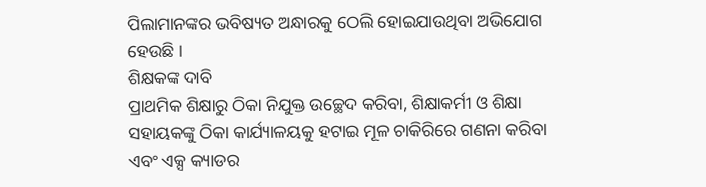ପିଲାମାନଙ୍କର ଭବିଷ୍ୟତ ଅନ୍ଧାରକୁ ଠେଲି ହୋଇଯାଉଥିବା ଅଭିଯୋଗ ହେଉଛି ।
ଶିକ୍ଷକଙ୍କ ଦାବି
ପ୍ରାଥମିକ ଶିକ୍ଷାରୁ ଠିକା ନିଯୁକ୍ତ ଉଚ୍ଛେଦ କରିବା, ଶିକ୍ଷାକର୍ମୀ ଓ ଶିକ୍ଷା ସହାୟକଙ୍କୁ ଠିକା କାର୍ଯ୍ୟାଳୟକୁ ହଟାଇ ମୂଳ ଚାକିରିରେ ଗଣନା କରିବା ଏବଂ ଏକ୍ସ କ୍ୟାଡର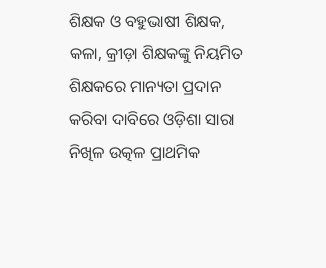ଶିକ୍ଷକ ଓ ବହୁଭାଷୀ ଶିକ୍ଷକ, କଳା, କ୍ରୀଡ଼ା ଶିକ୍ଷକଙ୍କୁ ନିୟମିତ ଶିକ୍ଷକରେ ମାନ୍ୟତା ପ୍ରଦାନ କରିବା ଦାବିରେ ଓଡ଼ିଶା ସାରା ନିଖିଳ ଉତ୍କଳ ପ୍ରାଥମିକ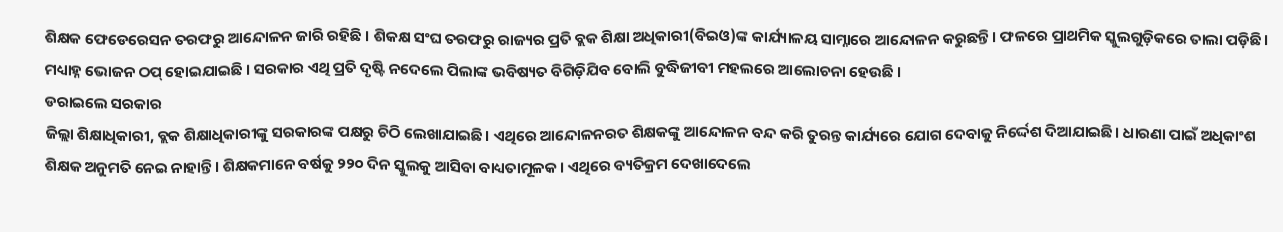ଶିକ୍ଷକ ଫେଡେରେସନ ତରଫରୁ ଆନ୍ଦୋଳନ ଜାରି ରହିଛି । ଶିକକ୍ଷ ସଂଘ ତରଫରୁ ରାଜ୍ୟର ପ୍ରତି ବ୍ଲକ ଶିକ୍ଷା ଅଧିକାରୀ(ବିଇଓ)ଙ୍କ କାର୍ଯ୍ୟାଳୟ ସାମ୍ନାରେ ଆନ୍ଦୋଳନ କରୁଛନ୍ତି । ଫଳରେ ପ୍ରାଥମିକ ସ୍କୁଲଗୁଡ଼ିକରେ ତାଲା ପଡ଼ିଛି । ମଧ୍ୟାହ୍ନ ଭୋଜନ ଠପ୍ ହୋଇଯାଇଛି । ସରକାର ଏଥି ପ୍ରତି ଦୃଷ୍ଟି ନଦେଲେ ପିଲାଙ୍କ ଭବିଷ୍ୟତ ବିଗିଡ଼ିଯିବ ବୋଲି ବୁଦ୍ଧିଜୀବୀ ମହଲରେ ଆଲୋଚନା ହେଉଛି ।
ଡରାଇଲେ ସରକାର
ଜିଲ୍ଲା ଶିକ୍ଷାଧିକାରୀ, ବ୍ଲକ ଶିକ୍ଷାଧିକାରୀଙ୍କୁ ସରକାରଙ୍କ ପକ୍ଷରୁ ଚିଠି ଲେଖାଯାଇଛି। ଏଥିରେ ଆନ୍ଦୋଳନରତ ଶିକ୍ଷକଙ୍କୁ ଆନ୍ଦୋଳନ ବନ୍ଦ କରି ତୁରନ୍ତ କାର୍ଯ୍ୟରେ ଯୋଗ ଦେବାକୁ ନିର୍ଦ୍ଦେଶ ଦିଆଯାଇଛି। ଧାରଣା ପାଇଁ ଅଧିକାଂଶ ଶିକ୍ଷକ ଅନୁମତି ନେଇ ନାହାନ୍ତି। ଶିକ୍ଷକମାନେ ବର୍ଷକୁ ୨୨୦ ଦିନ ସ୍କୁଲକୁ ଆସିବା ବାଧ୍ୟତାମୂଳକ। ଏଥିରେ ବ୍ୟତିକ୍ରମ ଦେଖାଦେଲେ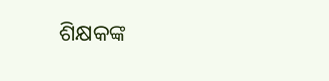ଶିକ୍ଷକଙ୍କ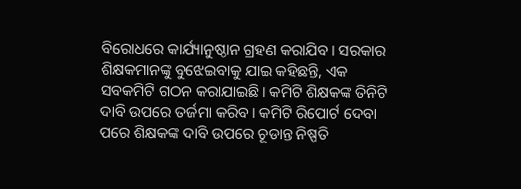ବିରୋଧରେ କାର୍ଯ୍ୟାନୁଷ୍ଠାନ ଗ୍ରହଣ କରାଯିବ। ସରକାର ଶିକ୍ଷକମାନଙ୍କୁ ବୁଝେଇବାକୁ ଯାଇ କହିଛନ୍ତି, ଏକ ସବକମିଟି ଗଠନ କରାଯାଇଛି। କମିଟି ଶିକ୍ଷକଙ୍କ ତିନିଟି ଦାବି ଉପରେ ତର୍ଜମା କରିବ। କମିଟି ରିପୋର୍ଟ ଦେବା ପରେ ଶିକ୍ଷକଙ୍କ ଦାବି ଉପରେ ଚୂଡାନ୍ତ ନିଷ୍ପତି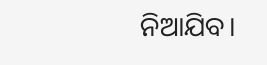ନିଆଯିବ।